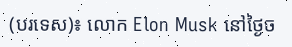(បរទេស)៖ លោក Elon Musk នៅថ្ងៃច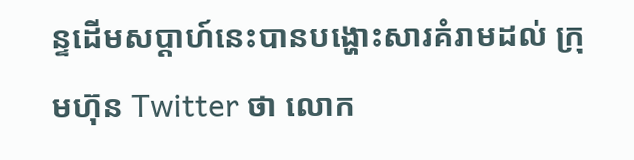ន្ទដើមសប្ដាហ៍នេះបានបង្ហោះសារគំរាមដល់ ក្រុមហ៊ុន Twitter ថា លោក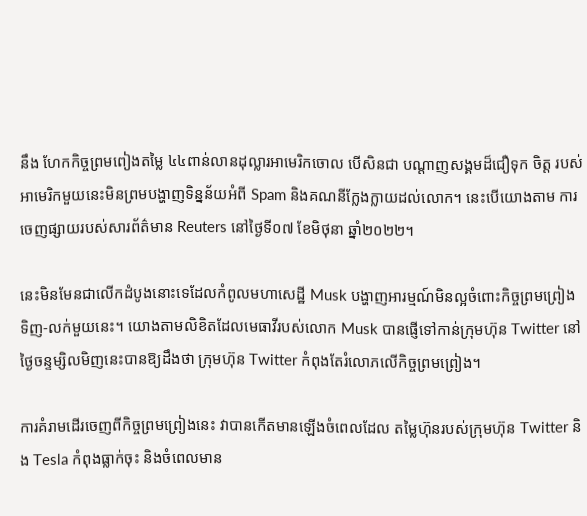នឹង ហែកកិច្ចព្រមពៀងតម្លៃ ៤៤ពាន់លានដុល្លារអាមេរិកចោល បើសិនជា បណ្ដាញសង្គមដ៏ជឿទុក ចិត្ត របស់អាមេរិកមួយនេះមិនព្រមបង្ហាញទិន្នន័យអំពី Spam និងគណនីក្លែងក្លាយដល់លោក។ នេះបើយោងតាម ការចេញផ្សាយរបស់សារព័ត៌មាន Reuters នៅថ្ងៃទី០៧ ខែមិថុនា ឆ្នាំ២០២២។

នេះមិនមែនជាលើកដំបូងនោះទេដែលកំពូលមហាសេដ្ឋី Musk បង្ហាញអារម្មណ៍មិនល្អចំពោះកិច្ចព្រមព្រៀង ទិញ-លក់មួយនេះ។ យោងតាមលិខិតដែលមេធាវីរបស់លោក Musk បានផ្ញើទៅកាន់ក្រុមហ៊ុន Twitter នៅ ថ្ងៃចន្ទម្សិលមិញនេះបានឱ្យដឹងថា ក្រុមហ៊ុន Twitter កំពុងតែរំលោភលើកិច្ចព្រមព្រៀង។

ការគំរាមដើរចេញពីកិច្ចព្រមព្រៀងនេះ វាបានកើតមានឡើងចំពេលដែល តម្លៃហ៊ុនរបស់ក្រុមហ៊ុន Twitter និង Tesla កំពុងធ្លាក់ចុះ និងចំពេលមាន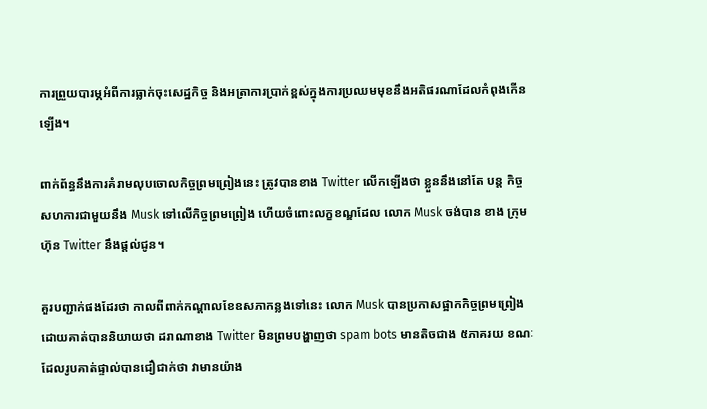ការព្រួយបារម្ភអំពីការធ្លាក់ចុះសេដ្ឋកិច្ច និងអត្រាការប្រាក់ខ្ពស់ក្នុងការប្រឈមមុខនឹងអតិផរណាដែលកំពុងកើនឡើង។

ពាក់ព័ន្ធនឹងការគំរាមលុបចោលកិច្ចព្រមព្រៀងនេះ ត្រូវបានខាង Twitter លើកឡើងថា ខ្លួននឹងនៅតែ បន្ត កិច្ច សហការជាមួយនឹង Musk ទៅលើកិច្ចព្រមព្រៀង ហើយចំពោះលក្ខខណ្ឌដែល លោក Musk ចង់បាន ខាង ក្រុមហ៊ុន Twitter នឹងផ្ដល់ជូន។

គួរបញ្ជាក់ផងដែរថា កាលពីពាក់កណ្ដាលខែឧសភាកន្លងទៅនេះ លោក Musk បានប្រកាសផ្អាកកិច្ចព្រមព្រៀង ដោយគាត់បាននិយាយថា ដរាណាខាង Twitter មិនព្រមបង្ហាញថា spam bots មានតិចជាង ៥ភាគរយ ខណៈដែលរូបគាត់ផ្ទាល់បានជឿជាក់ថា វាមានយ៉ាង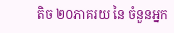តិច ២០ភាគរយ នៃ ចំនួនអ្នក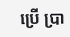ប្រើ ប្រា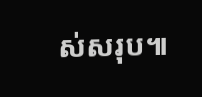ស់សរុប៕